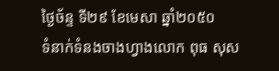ថ្ងៃច័ន្ទ ទី២៩ ខែមេសា ឆ្នាំ២០៥០
ទំនាក់ទំនងចាងហ្វាងលោក ពុធ សុស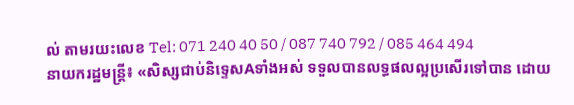ល់ តាមរយះលេខ Tel: 071 240 40 50 / 087 740 792 / 085 464 494
នាយករដ្ឋមន្ត្រី៖ «សិស្សជាប់និទ្ទេសAទាំងអស់ ទទួលបានលទ្ធផលល្អប្រសើរទៅបាន ដោយ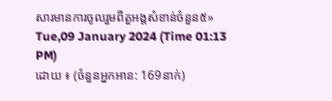សារមានការចូលរួមពីតួអង្គសំខាន់ចំនួន៥»
Tue,09 January 2024 (Time 01:13 PM)
ដោយ ៖ (ចំនួនអ្នកអាន: 169នាក់)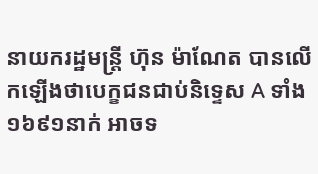នាយករដ្ឋមន្ត្រី ហ៊ុន ម៉ាណែត បានលើកឡើងថាបេក្ខជនជាប់និទ្ទេស A ទាំង ១៦៩១នាក់ អាចទ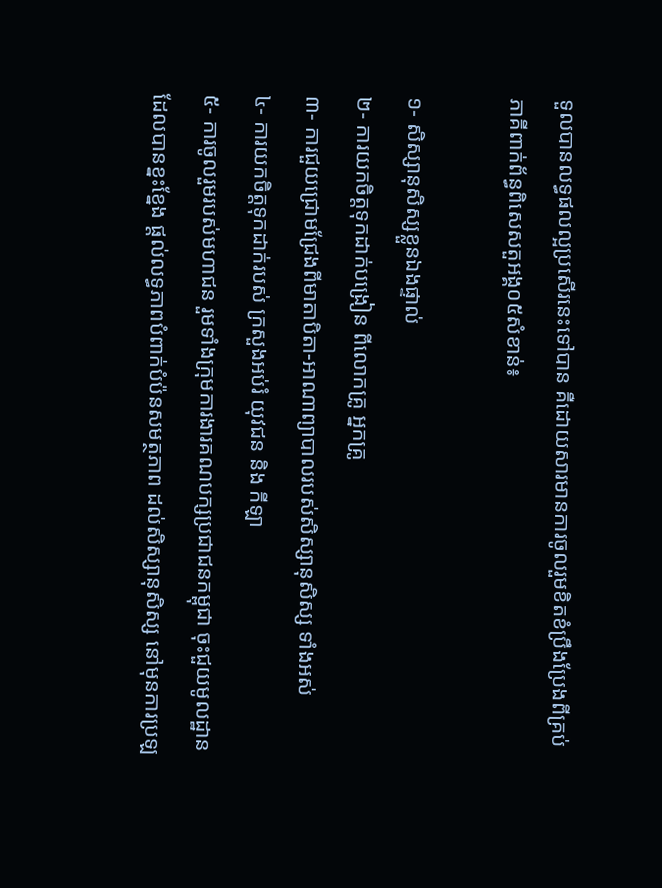ទួលបានលទ្ធផលល្អប្រសើរនេះទៅបាន គឺដោយសារមានការចូលរួមខិតខំប្រឹងប្រែងពីគ្រប់ភាគីពាក់ព័ន្ធពិសេសតួអង្គ០៥សំខាន់៖

១⁃ សិស្សានុសិស្សខ្លួនឯងផ្ទាល់
២⁃ ការយកចិត្តទុកដាក់បង្រៀន ពីលោកគ្រូ អ្នកគ្រូ
៣⁃ ការជួយជ្រោមជ្រែងពីមាតាបិតា-អាណាព្យាបាលរបស់សិស្សានុសិស្ស ទាំងអស់
៤⁃ ការយកចិត្តទុកដាក់របស់ ក្រសួងអប់រំ យុវជន និង កីឡា
៥⁃ ការចូលរួមរបស់មហាជន រួមទាំងក្រុមការងារគណបក្សប្រជាជនកម្ពុជា ចុះជួយមូលដ្ឋាន ដែលបានខ្នះខ្នែង ផ្តល់លទ្ធភាពបំពាក់បំប៉នសមត្ថភាព ដល់សិស្សានុសិស្ស នៅមុនការប្រឡ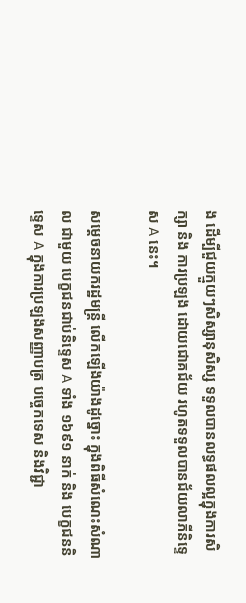ង ដើម្បីជួយក្មួយៗសិស្សានុសិស្ស ទទួលបានលទ្ធផលល្អក្នុងការសិក្សា និង ការប្រឡង ដោយជោគជ័យ រហូតទទួលបានជ័យលាភីនិទ្ទេស A នេះ។

សម្ដេចនាយករដ្ឋមន្ត្រី លើកឡើងយ៉ាងដូច្នោះ ក្នុងពិធីសំណេះសំណាល ជាមួយ បេក្ខជនជាប់និទ្ទេស A ទាំង ១៦៩១ នាក់ និង បេក្ខជននិទ្ទេស A ក្នុងការប្រឡងសញ្ញាបត្រ បច្ចេកទេស និងវិជ្ជា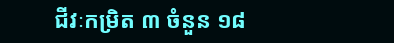ជីវៈកម្រិត ៣ ចំនួន ១៨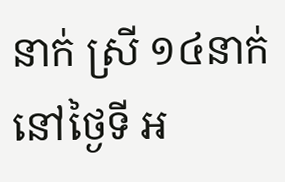នាក់ ស្រី ១៤នាក់ នៅថ្ងៃទី អ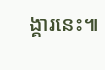ង្គារនេះ៕